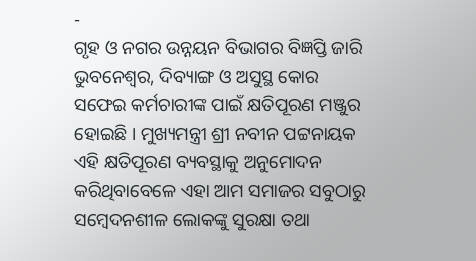-
ଗୃହ ଓ ନଗର ଉନ୍ନୟନ ବିଭାଗର ବିଜ୍ଞପ୍ତି ଜାରି
ଭୁବନେଶ୍ୱର, ଦିବ୍ୟାଙ୍ଗ ଓ ଅସୁସ୍ଥ କୋର ସଫେଇ କର୍ମଚାରୀଙ୍କ ପାଇଁ କ୍ଷତିପୂରଣ ମଞ୍ଜୁର ହୋଇଛି । ମୁଖ୍ୟମନ୍ତ୍ରୀ ଶ୍ରୀ ନବୀନ ପଟ୍ଟନାୟକ ଏହି କ୍ଷତିପୂରଣ ବ୍ୟବସ୍ଥାକୁ ଅନୁମୋଦନ କରିଥିବାବେଳେ ଏହା ଆମ ସମାଜର ସବୁଠାରୁ ସମ୍ବେଦନଶୀଳ ଲୋକଙ୍କୁ ସୁରକ୍ଷା ତଥା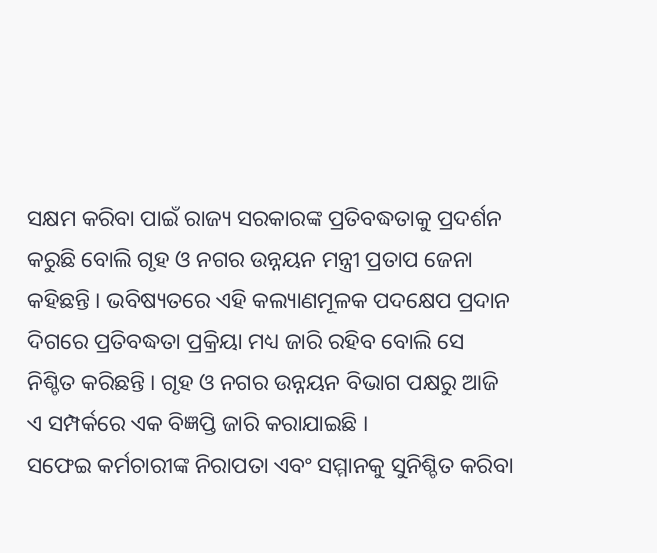ସକ୍ଷମ କରିବା ପାଇଁ ରାଜ୍ୟ ସରକାରଙ୍କ ପ୍ରତିବଦ୍ଧତାକୁ ପ୍ରଦର୍ଶନ କରୁଛି ବୋଲି ଗୃହ ଓ ନଗର ଉନ୍ନୟନ ମନ୍ତ୍ରୀ ପ୍ରତାପ ଜେନା କହିଛନ୍ତି । ଭବିଷ୍ୟତରେ ଏହି କଲ୍ୟାଣମୂଳକ ପଦକ୍ଷେପ ପ୍ରଦାନ ଦିଗରେ ପ୍ରତିବଦ୍ଧତା ପ୍ରକ୍ରିୟା ମଧ୍ୟ ଜାରି ରହିବ ବୋଲି ସେ ନିଶ୍ଚିତ କରିଛନ୍ତି । ଗୃହ ଓ ନଗର ଉନ୍ନୟନ ବିଭାଗ ପକ୍ଷରୁ ଆଜି ଏ ସମ୍ପର୍କରେ ଏକ ବିଜ୍ଞପ୍ତି ଜାରି କରାଯାଇଛି ।
ସଫେଇ କର୍ମଚାରୀଙ୍କ ନିରାପତା ଏବଂ ସମ୍ମାନକୁ ସୁନିଶ୍ଚିତ କରିବା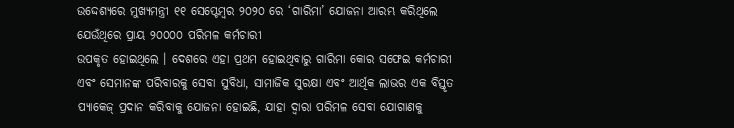ଉଦ୍ଦେଶ୍ୟରେ ମୁଖ୍ୟମନ୍ତ୍ରୀ ୧୧ ସେପ୍ଟେମ୍ବର ୨୦୨୦ ରେ ‘ଗାରିମା’ ଯୋଜନା ଆରମ୍ଭ କରିଥିଲେ ଯେଉଁଥିରେ ପ୍ରାୟ ୨୦୦୦୦ ପରିମଳ କର୍ମଚାରୀ
ଉପକୃତ ହୋଇଥିଲେ । ଦେଶରେ ଏହା ପ୍ରଥମ ହୋଇଥିବାରୁ ଗାରିମା କୋର ସଫେଇ କର୍ମଚାରୀ ଏବଂ ସେମାନଙ୍କ ପରିବାରକୁ ସେବା ସୁବିଧା, ସାମାଜିକ ସୁରକ୍ଷା ଏବଂ ଆର୍ଥିକ ଲାଭର ଏକ ବିସ୍ତୃତ ପ୍ୟାକେଜ୍ ପ୍ରଦାନ କରିବାକୁ ଯୋଜନା ହୋଇଛି, ଯାହା ଦ୍ୱାରା ପରିମଳ ସେବା ଯୋଗାଣକୁ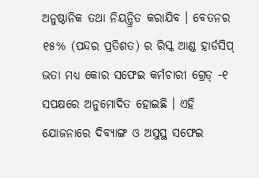ଅନୁଷ୍ଠାନିକ ତଥା ନିୟନ୍ତ୍ରିତ କରାଯିବ । ବେତନର ୧୫% (ପନ୍ଦର ପ୍ରତିଶତ) ର ରିସ୍କ ଆଣ୍ଡ ହାର୍ଡସିପ୍ ଭତା ମଧ୍ୟ କୋର ସଫେଇ କର୍ମଚାରୀ ଗ୍ରେଡ୍ -୧ ସପକ୍ଷରେ ଅନୁମୋଦିତ ହୋଇଛି । ଏହି ଯୋଜନାରେ ଦିବ୍ୟାଙ୍ଗ ଓ ଅସୁସ୍ଥ ସଫେଇ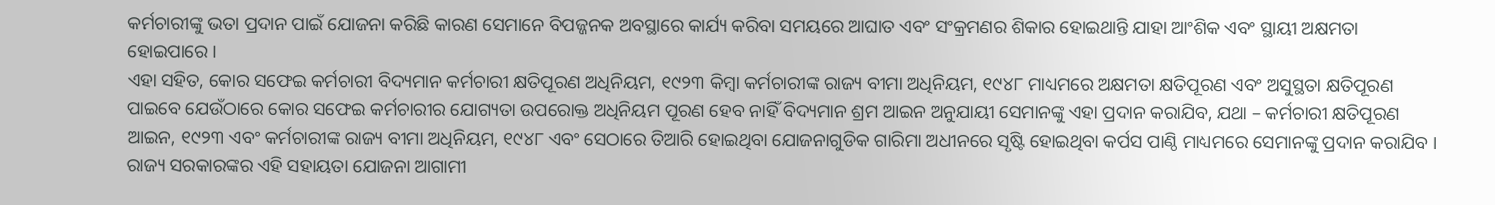କର୍ମଚାରୀଙ୍କୁ ଭତା ପ୍ରଦାନ ପାଇଁ ଯୋଜନା କରିଛି କାରଣ ସେମାନେ ବିପଜ୍ଜନକ ଅବସ୍ଥାରେ କାର୍ଯ୍ୟ କରିବା ସମୟରେ ଆଘାତ ଏବଂ ସଂକ୍ରମଣର ଶିକାର ହୋଇଥାନ୍ତି ଯାହା ଆଂଶିକ ଏବଂ ସ୍ଥାୟୀ ଅକ୍ଷମତା ହୋଇପାରେ ।
ଏହା ସହିତ, କୋର ସଫେଇ କର୍ମଚାରୀ ବିଦ୍ୟମାନ କର୍ମଚାରୀ କ୍ଷତିପୂରଣ ଅଧିନିୟମ, ୧୯୨୩ କିମ୍ବା କର୍ମଚାରୀଙ୍କ ରାଜ୍ୟ ବୀମା ଅଧିନିୟମ, ୧୯୪୮ ମାଧ୍ୟମରେ ଅକ୍ଷମତା କ୍ଷତିପୂରଣ ଏବଂ ଅସୁସ୍ଥତା କ୍ଷତିପୂରଣ ପାଇବେ ଯେଉଁଠାରେ କୋର ସଫେଇ କର୍ମଚାରୀର ଯୋଗ୍ୟତା ଉପରୋକ୍ତ ଅଧିନିୟମ ପୂରଣ ହେବ ନାହିଁ ବିଦ୍ୟମାନ ଶ୍ରମ ଆଇନ ଅନୁଯାୟୀ ସେମାନଙ୍କୁ ଏହା ପ୍ରଦାନ କରାଯିବ, ଯଥା – କର୍ମଚାରୀ କ୍ଷତିପୂରଣ ଆଇନ, ୧୯୨୩ ଏବଂ କର୍ମଚାରୀଙ୍କ ରାଜ୍ୟ ବୀମା ଅଧିନିୟମ, ୧୯୪୮ ଏବଂ ସେଠାରେ ତିଆରି ହୋଇଥିବା ଯୋଜନାଗୁଡିକ ଗାରିମା ଅଧୀନରେ ସୃଷ୍ଟି ହୋଇଥିବା କର୍ପସ ପାଣ୍ଠି ମାଧ୍ୟମରେ ସେମାନଙ୍କୁ ପ୍ରଦାନ କରାଯିବ । ରାଜ୍ୟ ସରକାରଙ୍କର ଏହି ସହାୟତା ଯୋଜନା ଆଗାମୀ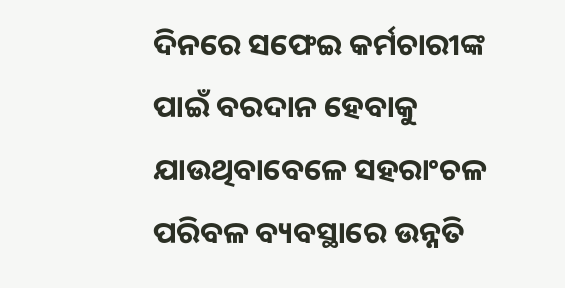ଦିନରେ ସଫେଇ କର୍ମଚାରୀଙ୍କ ପାଇଁ ବରଦାନ ହେବାକୁ ଯାଉଥିବାବେଳେ ସହରାଂଚଳ ପରିବଳ ବ୍ୟବସ୍ଥାରେ ଉନ୍ନତି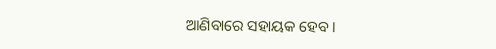ଆଣିବାରେ ସହାୟକ ହେବ ।